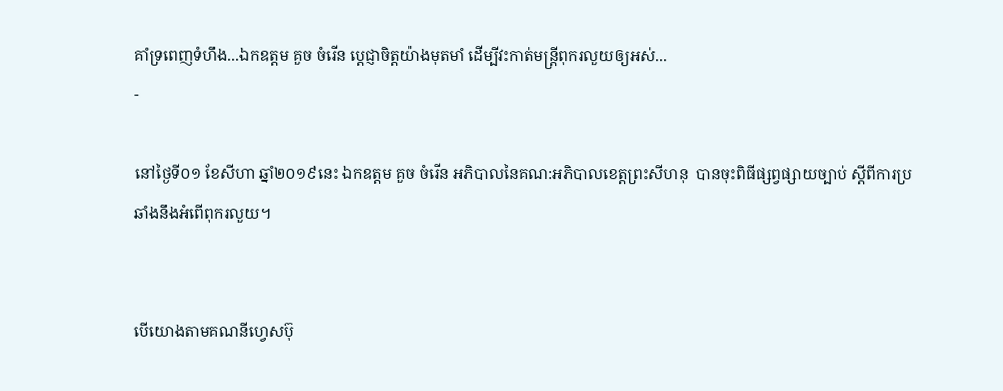គាំទ្រពេញទំហឹង...ឯកឧត្តម គួច ចំរើន ប្ដេជ្ញាចិត្តយ៉ាងមុតមាំ ដើម្បីវះកាត់មន្រ្តីពុករលួយឲ្យអស់...
-

នៅថ្ងៃទី០១ ខែសីហា ឆ្នាំ២០១៩នេះ ឯកឧត្តម គួច ចំរើន អភិបាលនៃគណ:អភិបាលខេត្តព្រះសីហនុ  បានចុះពិធីផ្សព្វផ្សាយច្បាប់ ស្តីពីការប្រឆាំងនឹងអំពើពុករលួយ។


បើយោងតាមគណនីហ្វេសប៊ុ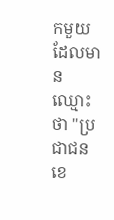កមួយដែលមានឈ្មោះថា "ប្រជាជន ខេ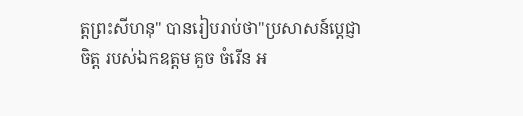ត្តព្រះសីហនុ" បានរៀបរាប់ថា"ប្រសាសន៍ប្ដេជ្ញាចិត្ត របស់ឯកឧត្តម គួច ចំរើន អ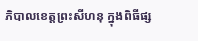ភិបាលខេត្តព្រះសីហនុ ក្នុងពិធីផ្ស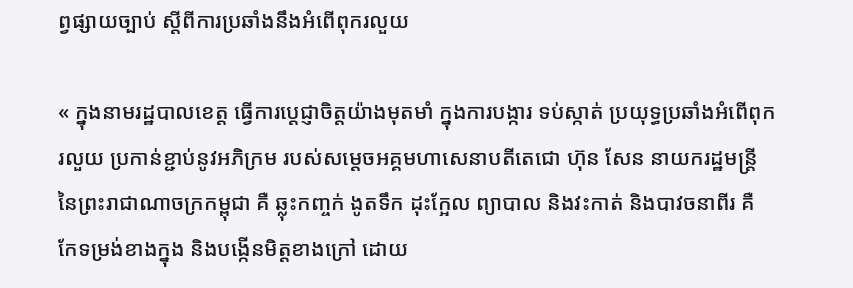ព្វផ្សាយច្បាប់ ស្តីពីការប្រឆាំងនឹងអំពើពុករលួយ

« ក្នុងនាមរដ្ឋបាលខេត្ត ធ្វើការប្ដេជ្ញាចិត្តយ៉ាងមុតមាំ ក្នុងការបង្ការ ទប់ស្កាត់ ប្រយុទ្ធប្រឆាំងអំពើពុករលួយ ប្រកាន់ខ្ជាប់នូវអភិក្រម របស់សម្ដេចអគ្គមហាសេនាបតីតេជោ ហ៊ុន សែន នាយករដ្ឋមន្ត្រី នៃព្រះរាជាណាចក្រកម្ពុជា គឺ ឆ្លុះកញ្ចក់ ងូតទឹក ដុះក្អែល ព្យាបាល និងវះកាត់ និងបាវចនាពីរ គឺ កែទម្រង់ខាងក្នុង និងបង្កើនមិត្តខាងក្រៅ ដោយ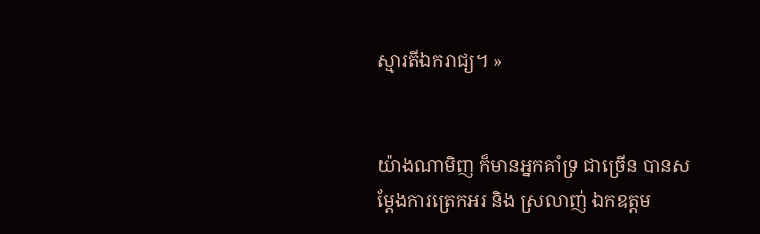ស្មារតីឯករាជ្យ។ »


យ៉ាងណាមិញ ក៏មានអ្នកគាំទ្រ ជាច្រើន បានសម្តែងការត្រេកអរ និង ស្រលាញ់ ឯកឧត្តម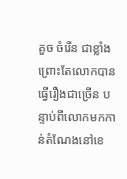គួច ចំរើន ជាខ្លាំង ព្រោះតែលោកបានធ្វើរឿងជាច្រើន បន្ទាប់ពីលោកមកកាន់តំណែងនៅខេ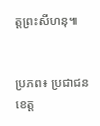ត្តព្រះសីហនុ៕


ប្រភព៖ ប្រជាជន ខេត្ត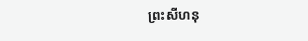ព្រះសីហនុ